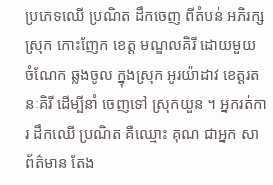ប្រភេទឈើ ប្រណិត ដឹកចេញ ពីតំបន់ អភិរក្ស ស្រុក កោះញែក ខេត្ត មណ្ឌលគិរី ដោយមួយ ចំណែក ឆ្លងចូល ក្នុងស្រុក អូរយ៉ាដាវ ខេត្តរតនៈគិរី ដើម្បីនាំ ចេញទៅ ស្រុកយួន ។ អ្នករត់ការ ដឹកឈើ ប្រណិត គឺឈ្មោះ គុណ ជាអ្នក សាព័ត៌មាន តែង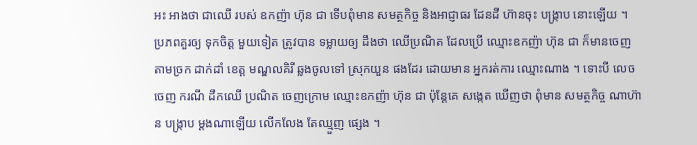អះ អាងថា ជាឈើ របស់ ឧកញ៉ា ហ៊ុន ជា ទើបពុំមាន សមត្ថកិច្ច និងអាជ្ញាធរ ដែនដី ហ៊ានចុះ បង្ក្រាប នោះឡើយ ។
ប្រភពគួរឲ្យ ទុកចិត្ត មួយទៀត ត្រូវបាន ទម្លាយឲ្យ ដឹងថា ឈើប្រណិត ដែលប្រើ ឈ្មោះឧកញ៉ា ហ៊ុន ជា ក៏មានចេញ តាមច្រក ដាក់ដាំ ខេត្ត មណ្ឌលគិរី ឆ្លងចូលទៅ ស្រុកយួន ផងដែរ ដោយមាន អ្នករត់ការ ឈ្មោះណាង ។ ទោះបី លេចចេញ ករណី ដឹកឈើ ប្រណិត ចេញក្រោម ឈ្មោះឧកញ៉ា ហ៊ុន ជា ប៉ុន្តែគេ សង្កេត ឃើញថា ពុំមាន សមត្ថកិច្ច ណាហ៊ាន បង្ក្រាប ម្ដងណាឡើយ លើកលែង តែឈ្មួញ ផ្សេង ។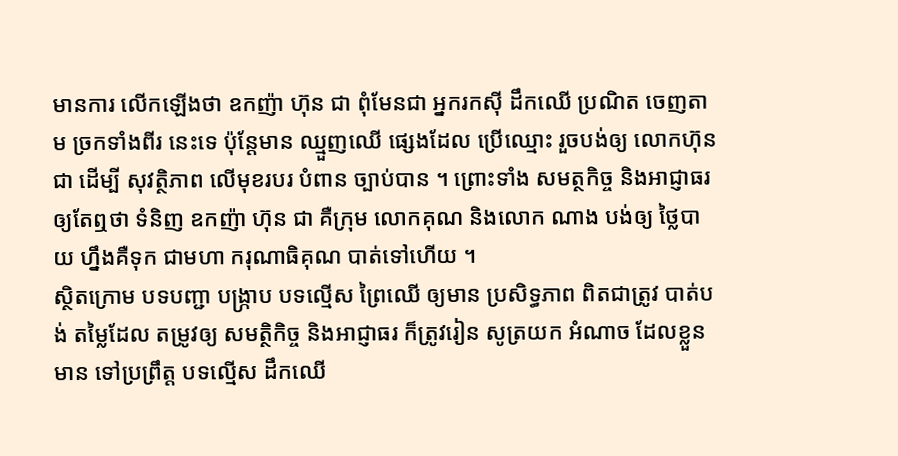មានការ លើកឡើងថា ឧកញ៉ា ហ៊ុន ជា ពុំមែនជា អ្នករកស៊ី ដឹកឈើ ប្រណិត ចេញតាម ច្រកទាំងពីរ នេះទេ ប៉ុន្តែមាន ឈ្មួញឈើ ផ្សេងដែល ប្រើឈ្មោះ រួចបង់ឲ្យ លោកហ៊ុន ជា ដើម្បី សុវត្ថិភាព លើមុខរបរ បំពាន ច្បាប់បាន ។ ព្រោះទាំង សមត្ថកិច្ច និងអាជ្ញាធរ ឲ្យតែឮថា ទំនិញ ឧកញ៉ា ហ៊ុន ជា គឺក្រុម លោកគុណ និងលោក ណាង បង់ឲ្យ ថ្លៃបាយ ហ្នឹងគឺទុក ជាមហា ករុណាធិគុណ បាត់ទៅហើយ ។
ស្ថិតក្រោម បទបញ្ជា បង្ក្រាប បទល្មើស ព្រៃឈើ ឲ្យមាន ប្រសិទ្ធភាព ពិតជាត្រូវ បាត់បង់ តម្លៃដែល តម្រូវឲ្យ សមត្ថិកិច្ច និងអាជ្ញាធរ ក៏ត្រូវរៀន សូត្រយក អំណាច ដែលខ្លួនមាន ទៅប្រព្រឹត្ត បទល្មើស ដឹកឈើ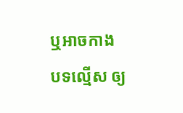ឬអាចកាង បទល្មើស ឲ្យ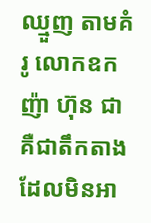ឈ្មួញ តាមគំរូ លោកឧកញ៉ា ហ៊ុន ជា គឺជាតឹកតាង ដែលមិនអា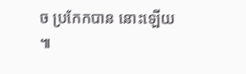ច ប្រកែកបាន នោះឡើយ ៕